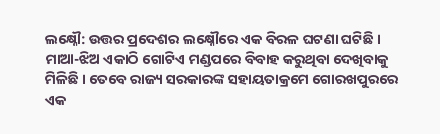ଲକ୍ଷ୍ନୌ: ଉତ୍ତର ପ୍ରଦେଶର ଲକ୍ଷ୍ନୌରେ ଏକ ବିରଳ ଘଟଣା ଘଟିଛି । ମାଆ-ଝିଅ ଏକାଠି ଗୋଟିଏ ମଣ୍ଡପରେ ବିବାହ କରୁଥିବା ଦେଖିବାକୁ ମିଳିଛି । ତେବେ ରାଜ୍ୟ ସରକାରଙ୍କ ସହାୟତାକ୍ରମେ ଗୋରଖପୁରରେ ଏକ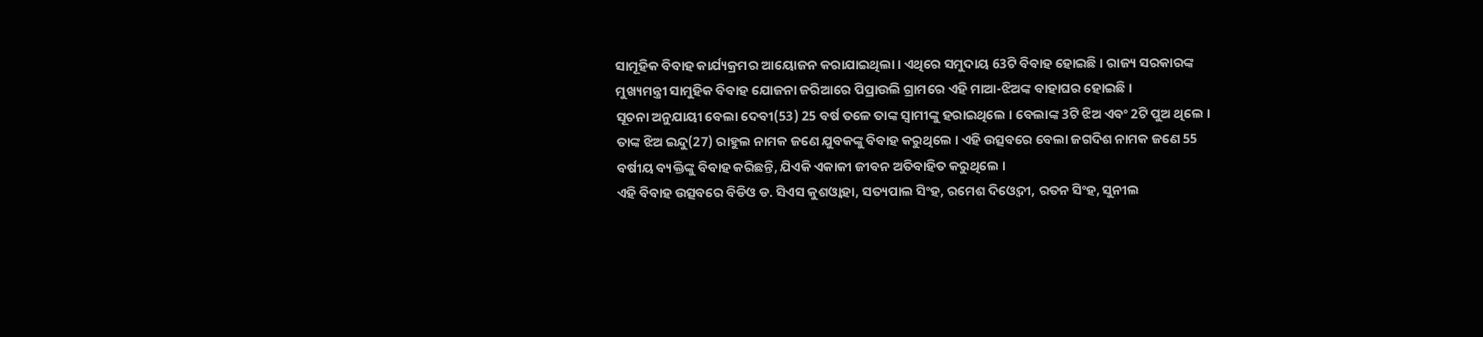ସାମୂହିକ ବିବାହ କାର୍ଯ୍ୟକ୍ରମର ଆୟୋଜନ କରାଯାଇଥିଲା । ଏଥିରେ ସମୁଦାୟ 63ଟି ବିବାହ ହୋଇଛି । ରାଜ୍ୟ ସରକାରଙ୍କ ମୁଖ୍ୟମନ୍ତ୍ରୀ ସାମୁହିକ ବିବାହ ଯୋଜନା ଜରିଆରେ ପିପ୍ରାଉଲି ଗ୍ରାମରେ ଏହି ମାଆ-ଝିଅଙ୍କ ବାହାଘର ହୋଇଛି ।
ସୂଚନା ଅନୁଯାୟୀ ବେଲା ଦେବୀ(53) 25 ବର୍ଷ ତଳେ ତାଙ୍କ ସ୍ବାମୀଙ୍କୁ ହରାଇଥିଲେ । ବେଲାଙ୍କ 3ଟି ଝିଅ ଏବଂ 2ଟି ପୁଅ ଥିଲେ । ତାଙ୍କ ଝିଅ ଇନ୍ଦୁ(27) ରାହୁଲ ନାମକ ଜଣେ ଯୁବକଙ୍କୁ ବିବାହ କରୁଥିଲେ । ଏହି ଉତ୍ସବରେ ବେଲା ଜଗଦିଶ ନାମକ ଜଣେ 55 ବର୍ଷୀୟ ବ୍ୟକ୍ତିଙ୍କୁ ବିବାହ କରିଛନ୍ତି, ଯିଏକି ଏକାକୀ ଜୀବନ ଅତିବାହିତ କରୁଥିଲେ ।
ଏହି ବିବାହ ଉତ୍ସବରେ ବିଡିଓ ଡ. ସିଏସ କୁଶଓ୍ବାହା, ସତ୍ୟପାଲ ସିଂହ, ରମେଶ ଦିଓ୍ବେଦୀ, ରତନ ସିଂହ, ସୁନୀଲ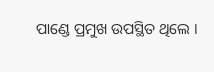ପାଣ୍ଡେ ପ୍ରମୁଖ ଉପସ୍ଥିତ ଥିଲେ ।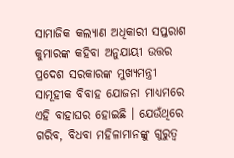ସାମାଜିକ କଲ୍ୟାଣ ଅଧିକାରୀ ସପ୍ତରାଶ କୁମାରଙ୍କ କହିବା ଅନୁଯାୟୀ ଉତ୍ତର ପ୍ରଦେଶ ସରକାରଙ୍କ ମୁଖ୍ୟମନ୍ତ୍ରୀ ସାମୂହୀକ ବିବାହ ଯୋଜନା ମାଧ୍ୟମରେ ଏହି ବାହାଘର ହୋଇଛି । ଯେଉଁଥିରେ ଗରିବ, ବିଧବା ମହିଳାମାନଙ୍କୁ ଗୁରୁତ୍ବ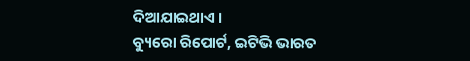ଦିଆଯାଇଥାଏ ।
ବ୍ୟୁରୋ ରିପୋର୍ଟ, ଇଟିଭି ଭାରତ